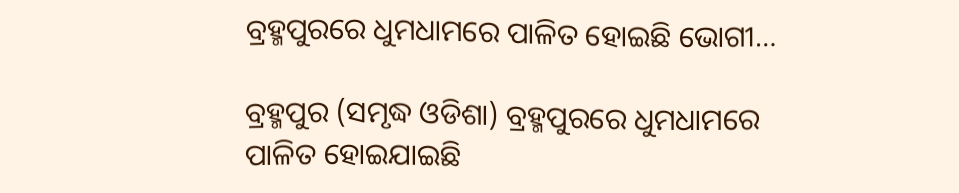ବ୍ରହ୍ମପୁରରେ ଧୁମଧାମରେ ପାଳିତ ହୋଇଛି ଭୋଗୀ…

ବ୍ରହ୍ମପୁର (ସମୃଦ୍ଧ ଓଡିଶା) ବ୍ରହ୍ମପୁରରେ ଧୁମଧାମରେ ପାଳିତ ହୋଇଯାଇଛି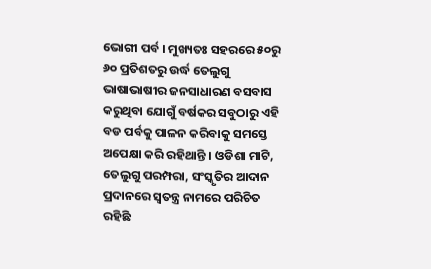ଭୋଗୀ ପର୍ବ । ମୁଖ୍ୟତଃ ସହରରେ ୫୦ରୁ ୬୦ ପ୍ରତିଶତରୁ ଉର୍ଦ୍ଧ ତେଲୁଗୁ ଭାଷାଭାଷୀର ଜନସାଧାରଣ ବସବାସ କରୁଥିବା ଯୋଗୁଁ ବର୍ଷକର ସବୁଠାରୁ ଏହି ବଡ ପର୍ବକୁ ପାଳନ କରିବାକୁ ସମସ୍ତେ ଅପେକ୍ଷା କରି ରହିଥାନ୍ତି । ଓଡିଶା ମାଟି, ତେଲୁଗୁ ପରମ୍ପରା, ସଂସ୍କୃତିର ଆଦାନ ପ୍ରଦାନରେ ସ୍ୱତନ୍ତ୍ର ନାମରେ ପରିଚିତ ରହିଛି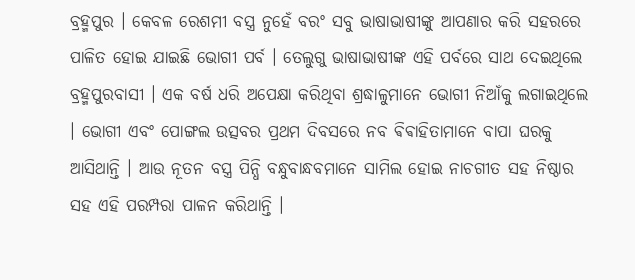ବ୍ରହ୍ମପୁର । କେବଳ ରେଶମୀ ବସ୍ତ୍ର ନୁହେଁ ବରଂ ସବୁ ଭାଷାଭାଷୀଙ୍କୁ ଆପଣାର କରି ସହରରେ ପାଳିତ ହୋଇ ଯାଇଛି ଭୋଗୀ ପର୍ବ । ତେଲୁଗୁ ଭାଷାଭାଷୀଙ୍କ ଏହି ପର୍ବରେ ସାଥ ଦେଇଥିଲେ ବ୍ରହ୍ମପୁରବାସୀ । ଏକ ବର୍ଷ ଧରି ଅପେକ୍ଷା କରିଥିବା ଶ୍ରଦ୍ଧାଳୁମାନେ ଭୋଗୀ ନିଆଁକୁ ଲଗାଇଥିଲେ । ଭୋଗୀ ଏବଂ ପୋଙ୍ଗଲ ଉତ୍ସବର ପ୍ରଥମ ଦିବସରେ ନବ ଵିଵାହିତାମାନେ ବାପା ଘରକୁ ଆସିଥାନ୍ତି । ଆଉ ନୂତନ ବସ୍ତ୍ର ପିନ୍ଧି ବନ୍ଧୁବାନ୍ଧବମାନେ ସାମିଲ ହୋଇ ନାଚଗୀତ ସହ ନିଷ୍ଠାର ସହ ଏହି ପରମ୍ପରା ପାଳନ କରିଥାନ୍ତି ।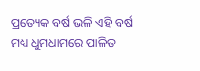ପ୍ରତ୍ୟେକ ବର୍ଷ ଭଳି ଏହି ବର୍ଷ ମଧ୍ୟ ଧୁମଧାମରେ ପାଳିତ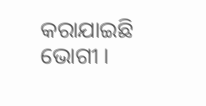କରାଯାଇଛି ଭୋଗୀ ।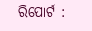ରିପୋର୍ଟ :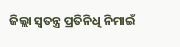ଜିଲ୍ଲା ସ୍ୱତନ୍ତ୍ର ପ୍ରତିନିଧି ନିମାଇଁ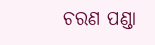ଚରଣ ପଣ୍ଡା